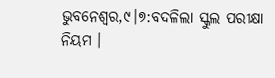ଭୁବନେଶ୍ୱର,୯।୭:ବଦଳିଲା ସ୍କୁଲ ପରୀକ୍ଷା ନିୟମ ।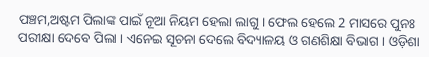ପଞ୍ଚମ,ଅଷ୍ଟମ ପିଲାଙ୍କ ପାଇଁ ନୂଆ ନିୟମ ହେଲା ଲାଗୁ । ଫେଲ ହେଲେ 2 ମାସରେ ପୁନଃ ପରୀକ୍ଷା ଦେବେ ପିଲା । ଏନେଇ ସୂଚନା ଦେଲେ ବିଦ୍ୟାଳୟ ଓ ଗଣଶିକ୍ଷା ବିଭାଗ । ଓଡ଼ିଶା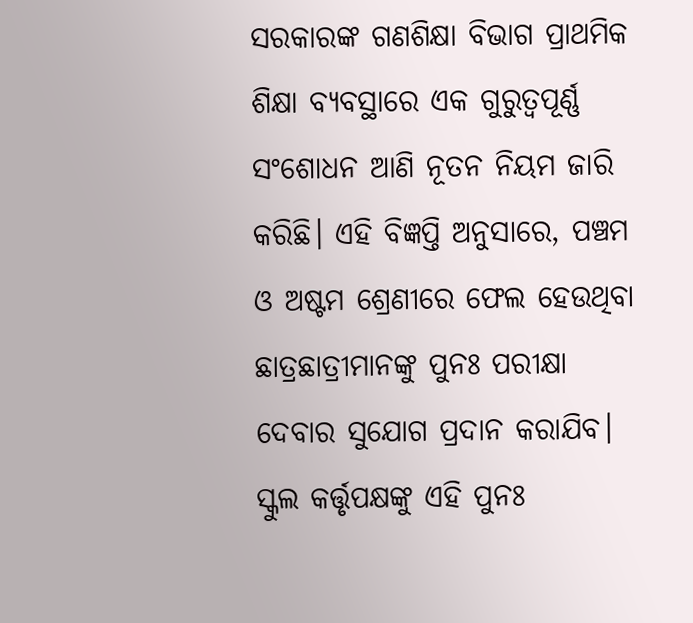ସରକାରଙ୍କ ଗଣଶିକ୍ଷା ବିଭାଗ ପ୍ରାଥମିକ ଶିକ୍ଷା ବ୍ୟବସ୍ଥାରେ ଏକ ଗୁରୁତ୍ୱପୂର୍ଣ୍ଣ ସଂଶୋଧନ ଆଣି ନୂତନ ନିୟମ ଜାରି କରିଛି। ଏହି ବିଜ୍ଞପ୍ତି ଅନୁସାରେ, ପଞ୍ଚମ ଓ ଅଷ୍ଟମ ଶ୍ରେଣୀରେ ଫେଲ ହେଉଥିବା ଛାତ୍ରଛାତ୍ରୀମାନଙ୍କୁ ପୁନଃ ପରୀକ୍ଷା ଦେବାର ସୁଯୋଗ ପ୍ରଦାନ କରାଯିବ। ସ୍କୁଲ କର୍ତ୍ତୃପକ୍ଷଙ୍କୁ ଏହି ପୁନଃ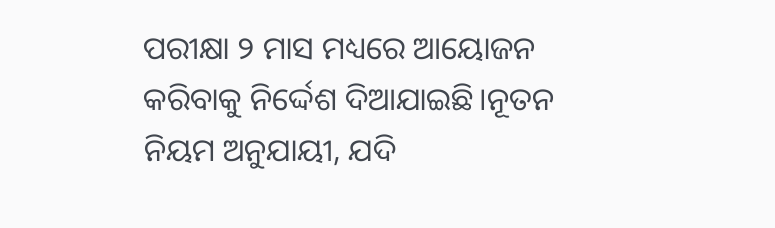ପରୀକ୍ଷା ୨ ମାସ ମଧ୍ୟରେ ଆୟୋଜନ କରିବାକୁ ନିର୍ଦ୍ଦେଶ ଦିଆଯାଇଛି।ନୂତନ ନିୟମ ଅନୁଯାୟୀ, ଯଦି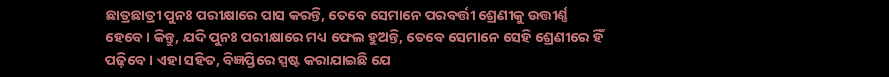ଛାତ୍ରଛାତ୍ରୀ ପୁନଃ ପରୀକ୍ଷାରେ ପାସ କରନ୍ତି, ତେବେ ସେମାନେ ପରବର୍ତ୍ତୀ ଶ୍ରେଣୀକୁ ଉତ୍ତୀର୍ଣ୍ଣ ହେବେ। କିନ୍ତୁ, ଯଦି ପୁନଃ ପରୀକ୍ଷାରେ ମଧ୍ୟ ଫେଲ ହୁଅନ୍ତି, ତେବେ ସେମାନେ ସେହି ଶ୍ରେଣୀରେ ହିଁ ପଢ଼ିବେ। ଏହା ସହିତ, ବିଜ୍ଞପ୍ତିରେ ସ୍ପଷ୍ଟ କରାଯାଇଛି ଯେ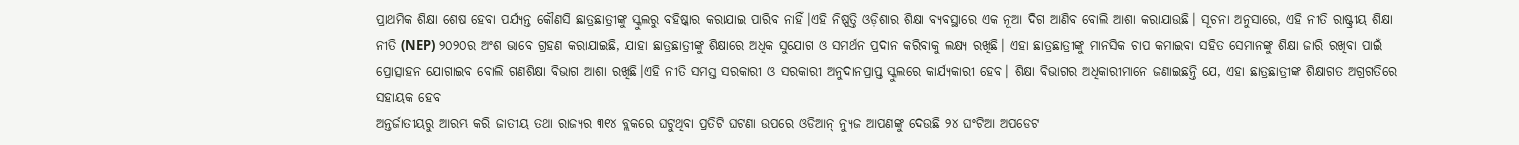ପ୍ରାଥମିକ ଶିକ୍ଷା ଶେଷ ହେବା ପର୍ଯ୍ୟନ୍ତ କୌଣସି ଛାତ୍ରଛାତ୍ରୀଙ୍କୁ ସ୍କୁଲରୁ ବହିଷ୍କାର କରାଯାଇ ପାରିବ ନାହିଁ।ଏହି ନିଷ୍ପତ୍ତି ଓଡ଼ିଶାର ଶିକ୍ଷା ବ୍ୟବସ୍ଥାରେ ଏକ ନୂଆ ଦିଗ ଆଣିବ ବୋଲି ଆଶା କରାଯାଉଛି। ସୂଚନା ଅନୁସାରେ, ଏହି ନୀତି ରାଷ୍ଟ୍ରୀୟ ଶିକ୍ଷା ନୀତି (NEP) ୨୦୨୦ର ଅଂଶ ଭାବେ ଗ୍ରହଣ କରାଯାଇଛି, ଯାହା ଛାତ୍ରଛାତ୍ରୀଙ୍କୁ ଶିକ୍ଷାରେ ଅଧିକ ସୁଯୋଗ ଓ ସମର୍ଥନ ପ୍ରଦାନ କରିବାକୁ ଲକ୍ଷ୍ୟ ରଖିଛି। ଏହା ଛାତ୍ରଛାତ୍ରୀଙ୍କୁ ମାନସିକ ଚାପ କମାଇବା ସହିତ ସେମାନଙ୍କୁ ଶିକ୍ଷା ଜାରି ରଖିବା ପାଇଁ ପ୍ରୋତ୍ସାହନ ଯୋଗାଇବ ବୋଲି ଗଣଶିକ୍ଷା ବିଭାଗ ଆଶା ରଖିଛି।ଏହି ନୀତି ସମସ୍ତ ସରକାରୀ ଓ ସରକାରୀ ଅନୁଦାନପ୍ରାପ୍ତ ସ୍କୁଲରେ କାର୍ଯ୍ୟକାରୀ ହେବ। ଶିକ୍ଷା ବିଭାଗର ଅଧିକାରୀମାନେ ଜଣାଇଛନ୍ତି ଯେ, ଏହା ଛାତ୍ରଛାତ୍ରୀଙ୍କ ଶିକ୍ଷାଗତ ଅଗ୍ରଗତିରେ ସହାୟକ ହେବ
ଅନ୍ତର୍ଜାତୀୟରୁ ଆରମ୍ଭ କରି ଜାତୀୟ ତଥା ରାଜ୍ୟର ୩୧୪ ବ୍ଲକରେ ଘଟୁଥିବା ପ୍ରତିଟି ଘଟଣା ଉପରେ ଓଡିଆନ୍ ନ୍ୟୁଜ ଆପଣଙ୍କୁ ଦେଉଛି ୨୪ ଘଂଟିଆ ଅପଡେଟ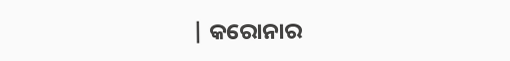| କରୋନାର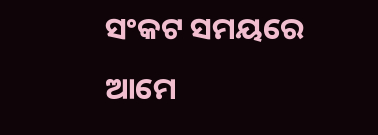ସଂକଟ ସମୟରେ ଆମେ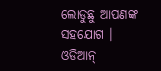ଲୋଡୁଛୁ ଆପଣଙ୍କ ସହଯୋଗ । ଓଡିଆନ୍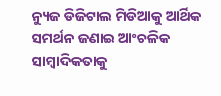ନ୍ୟୁଜ ଡିଜିଟାଲ ମିଡିଆକୁ ଆର୍ଥିକ ସମର୍ଥନ ଜଣାଇ ଆଂଚଳିକ ସାମ୍ବାଦିକତାକୁ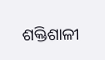ଶକ୍ତିଶାଳୀ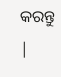କରନ୍ତୁ |